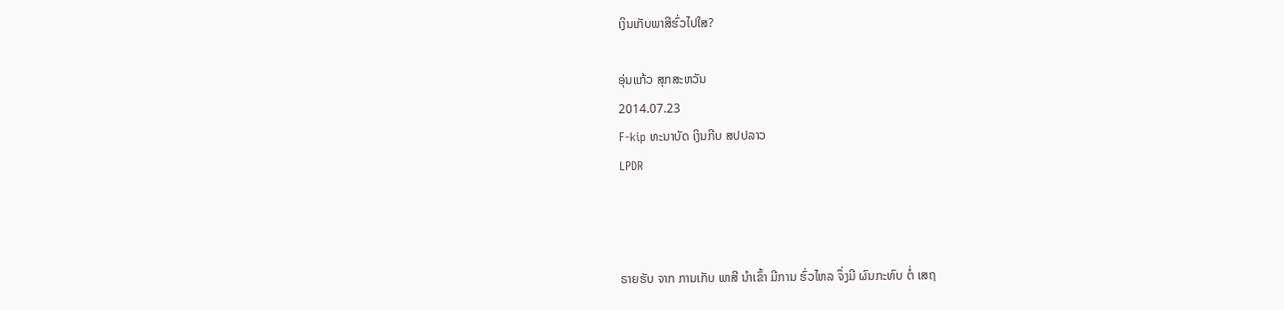ເງິນເກັບພາສີຮົ່ວໄປໃສ?

ອຸ່ນແກ້ວ ສຸກສະຫວັນ
2014.07.23
F-kip ທະນາບັດ ເງິນກີບ ສປປລາວ
LPDR



ຣາຍຮັບ ຈາກ ການເກັບ ພາສີ ນຳເຂົ້າ ມີການ ຮົ່ວໄຫລ ຈຶ່ງມີ ຜົນກະທົບ ຕໍ່ ເສຖ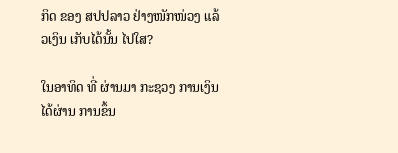ກິດ ຂອງ ສປປລາວ ຢ່າງໜັກໜ່ວງ ແລ້ວເງິນ ເກັບໄດ້ນັ້ນ ໄປໃສ?

ໃນອາທິດ ທີ່ ຜ່ານມາ ກະຊວງ ການເງິນ ໄດ້ຜ່ານ ການຂຶ້ນ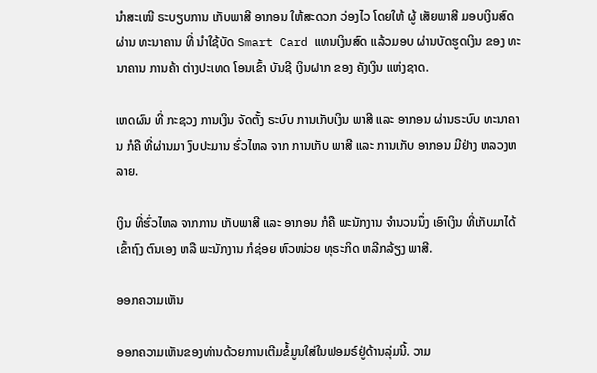ນຳສະເໜີ ຣະບຽບການ ເກັບພາສີ ອາກອນ ໃຫ້ສະດວກ ວ່ອງໄວ ໂດຍໃຫ້ ຜູ້ ເສັຍພາສີ ມອບເງິນສົດ ຜ່ານ ທະນາຄານ ທີ່ ນຳໃຊ້ບັດ Smart Card ແທນເງິນສົດ ແລ້ວມອບ ຜ່ານບັດຮູດເງິນ ຂອງ ທະນາຄານ ການຄ້າ ຕ່າງປະເທດ ໂອນເຂົ້າ ບັນຊີ ເງິນຝາກ ຂອງ ຄັງເງິນ ແຫ່ງຊາດ.

ເຫດຜົນ ທີ່ ກະຊວງ ການເງິນ ຈັດຕັ້ງ ຣະບົບ ການເກັບເງິນ ພາສີ ແລະ ອາກອນ ຜ່ານຣະບົບ ທະນາຄານ ກໍຄື ທີ່ຜ່ານມາ ງົບປະມານ ຮົ່ວໄຫລ ຈາກ ການເກັບ ພາສີ ແລະ ການເກັບ ອາກອນ ມີຢ່າງ ຫລວງຫລາຍ.

ເງິນ ທີ່ຮົ່ວໄຫລ ຈາກການ ເກັບພາສີ ແລະ ອາກອນ ກໍຄື ພະນັກງານ ຈຳນວນນຶ່ງ ເອົາເງິນ ທີ່ເກັບມາໄດ້ ເຂົ້າຖົງ ຕົນເອງ ຫລື ພະນັກງານ ກໍຊ່ອຍ ຫົວໜ່ວຍ ທຸຣະກິດ ຫລີກລ້ຽງ ພາສີ.

ອອກຄວາມເຫັນ

ອອກຄວາມເຫັນຂອງທ່ານດ້ວຍການເຕີມຂໍ້ມູນໃສ່ໃນຟອມຣ໌ຢູ່ດ້ານລຸ່ມນີ້. ວາມ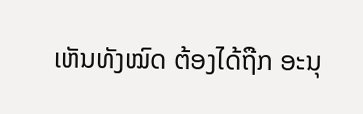ເຫັນທັງໝົດ ຕ້ອງໄດ້ຖືກ ອະນຸ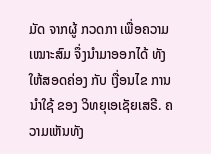ມັດ ຈາກຜູ້ ກວດກາ ເພື່ອຄວາມເໝາະສົມ ຈຶ່ງນໍາມາອອກໄດ້ ທັງໃຫ້ສອດຄ່ອງ ກັບ ເງື່ອນໄຂ ການນຳໃຊ້ ຂອງ ວິທຍຸເອເຊັຍເສຣີ. ຄວາມເຫັນທັງ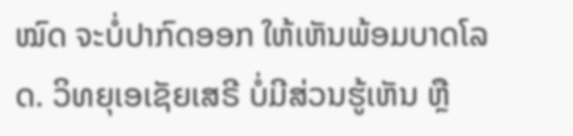ໝົດ ຈະບໍ່ປາກົດອອກ ໃຫ້ເຫັນພ້ອມບາດໂລດ. ວິທຍຸເອເຊັຍເສຣີ ບໍ່ມີສ່ວນຮູ້ເຫັນ ຫຼື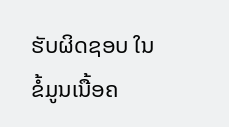ຮັບຜິດຊອບ ໃນຂໍ້ມູນເນື້ອຄ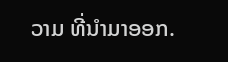ວາມ ທີ່ນໍາມາອອກ.